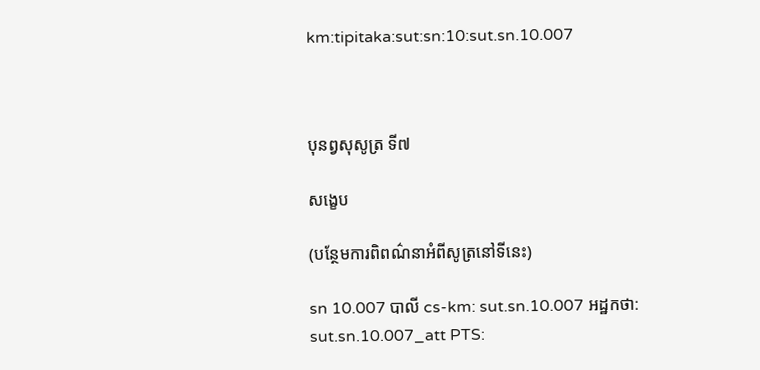km:tipitaka:sut:sn:10:sut.sn.10.007



បុនព្វសុសូត្រ ទី៧

សង្ខេប

(បន្ថែមការពិពណ៌នាអំពីសូត្រនៅទីនេះ)

sn 10.007 បាលី cs-km: sut.sn.10.007 អដ្ឋកថា: sut.sn.10.007_att PTS: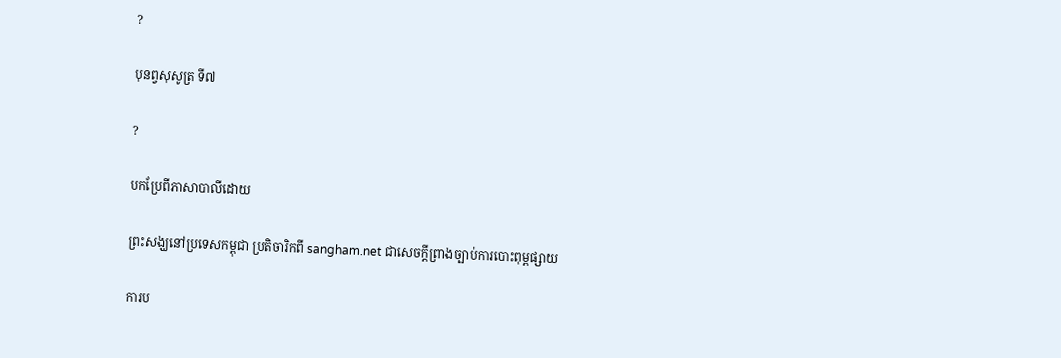?

បុនព្វសុសូត្រ ទី៧

?

បកប្រែពីភាសាបាលីដោយ

ព្រះសង្ឃនៅប្រទេសកម្ពុជា ប្រតិចារិកពី sangham.net ជាសេចក្តីព្រាងច្បាប់ការបោះពុម្ពផ្សាយ

ការប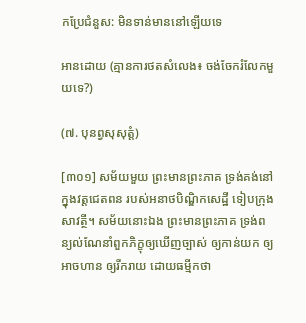កប្រែជំនួស: មិនទាន់មាននៅឡើយទេ

អានដោយ (គ្មានការថតសំលេង៖ ចង់ចែករំលែកមួយទេ?)

(៧. បុនព្វសុសុត្តំ)

[៣០១] សម័យមួយ ព្រះមានព្រះភាគ ទ្រង់គង់នៅក្នុងវត្តជេតពន របស់អនាថបិណ្ឌិកសេដ្ឋី ទៀបក្រុងសាវត្ថី។ សម័យនោះឯង ព្រះមានព្រះភាគ ទ្រង់ពន្យល់ណែនាំពួកភិក្ខុឲ្យឃើញច្បាស់ ឲ្យកាន់យក ឲ្យអាចហាន ឲ្យរីករាយ ដោយធម្មីកថា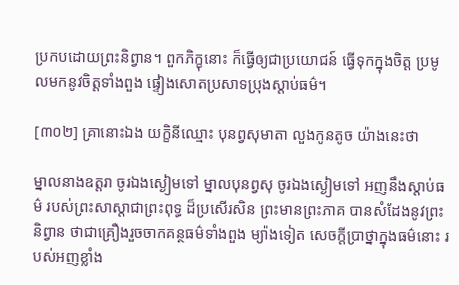ប្រកបដោយព្រះនិព្វាន។ ពួកភិក្ខុនោះ ក៏ធ្វើឲ្យជាប្រយោជន៍ ធ្វើទុកក្នុងចិត្ត ប្រមូលមកនូវចិត្តទាំងពួង ផ្ទៀងសោតប្រសាទប្រុងស្តាប់ធម៌។

[៣០២] គ្រានោះឯង យក្ខិនីឈ្មោះ បុនព្វសុមាតា លួងកូនតូច យ៉ាងនេះថា

ម្នាលនាងឧត្តរា ចូរឯងស្ងៀមទៅ ម្នាលបុនព្វសុ ចូរឯងស្ងៀមទៅ អញនឹងស្តាប់ធម៌ របស់ព្រះសាស្តាជាព្រះពុទ្ធ ដ៏ប្រសើរសិន ព្រះមានព្រះភាគ បានសំដែងនូវព្រះនិព្វាន ថាជាគ្រឿងរួចចាកគន្ថធម៌ទាំងពួង ម្យ៉ាងទៀត សេចក្តីប្រាថ្នាក្នុងធម៌នោះ របស់អញខ្លាំង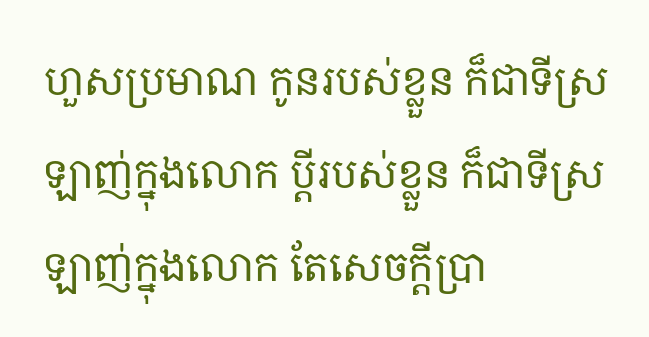ហួសប្រមាណ កូនរបស់ខ្លួន ក៏ជាទីស្រឡាញ់ក្នុងលោក ប្តីរបស់ខ្លួន ក៏ជាទីស្រឡាញ់ក្នុងលោក តែសេចក្តីប្រា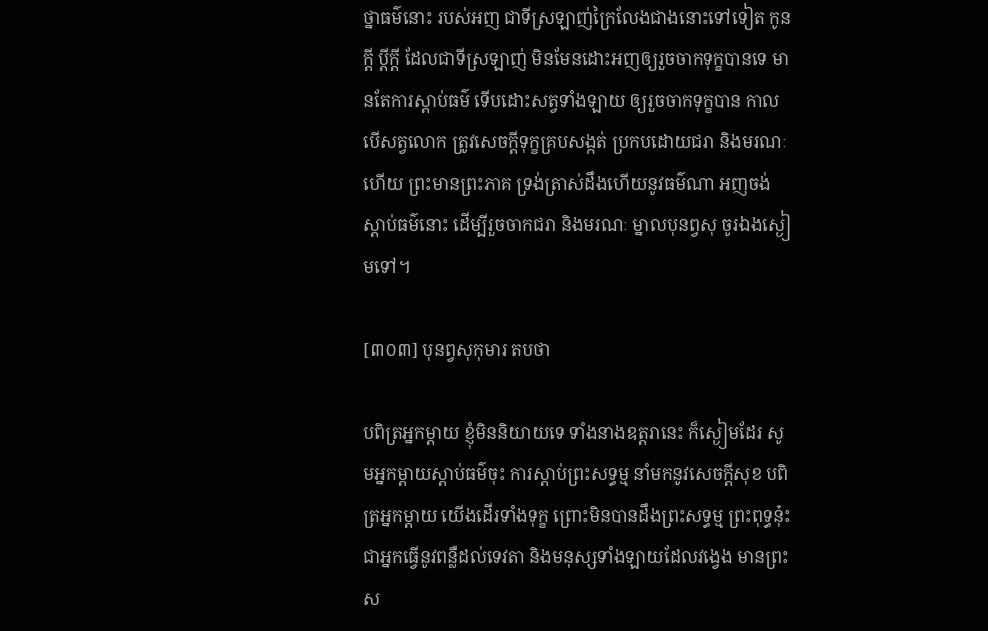ថ្នាធម៌នោះ របស់អញ ជាទីស្រឡាញ់ក្រៃលែងជាងនោះទៅទៀត កូនក្តី ប្តីក្តី ដែលជាទីស្រឡាញ់ មិនមែនដោះអញឲ្យរួចចាកទុក្ខបានទេ មានតែការស្តាប់ធម៌ ទើបដោះសត្វទាំងឡាយ ឲ្យរួចចាកទុក្ខបាន កាលបើសត្វលោក ត្រូវសេចក្តីទុក្ខគ្របសង្កត់ ប្រកបដោយជរា និងមរណៈហើយ ព្រះមានព្រះភាគ ទ្រង់ត្រាស់ដឹងហើយនូវធម៌ណា អញចង់ស្តាប់ធម៌នោះ ដើម្បីរួចចាកជរា និងមរណៈ ម្នាលបុនព្វសុ ចូរឯងស្ងៀមទៅ។

[៣០៣] បុនព្វសុកុមារ តបថា

បពិត្រអ្នកម្តាយ ខ្ញុំមិននិយាយទេ ទាំងនាងឧត្តរានេះ ក៏ស្ងៀមដែរ សូមអ្នកម្តាយស្តាប់ធម៌ចុះ ការស្តាប់ព្រះសទ្ធម្ម នាំមកនូវសេចក្តីសុខ បពិត្រអ្នកម្តាយ យើងដើរទាំងទុក្ខ ព្រោះមិនបានដឹងព្រះសទ្ធម្ម ព្រះពុទ្ធនុ៎ះ ជាអ្នកធ្វើនូវពន្លឺដល់ទេវតា និងមនុស្សទាំងឡាយដែលវង្វេង មានព្រះស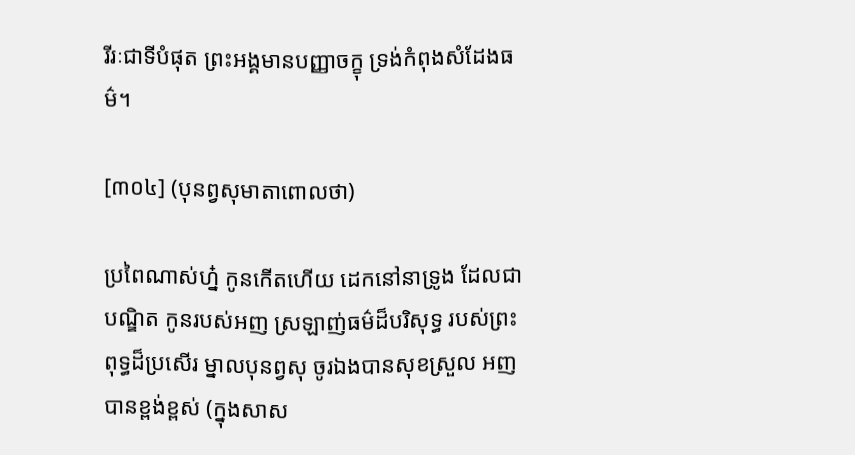រីរៈជាទីបំផុត ព្រះអង្គមានបញ្ញាចក្ខុ ទ្រង់កំពុងសំដែងធម៌។

[៣០៤] (បុនព្វសុមាតាពោលថា)

ប្រពៃណាស់ហ្ន៎ កូនកើតហើយ ដេកនៅនាទ្រូង ដែលជាបណ្ឌិត កូនរបស់អញ ស្រឡាញ់ធម៌ដ៏បរិសុទ្ធ របស់ព្រះពុទ្ធដ៏ប្រសើរ ម្នាលបុនព្វសុ ចូរឯងបានសុខស្រួល អញបានខ្ពង់ខ្ពស់ (ក្នុងសាស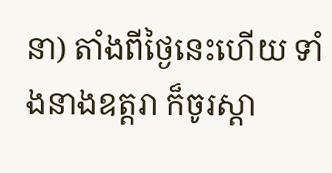នា) តាំងពីថ្ងៃនេះហើយ ទាំងនាងឧត្តរា ក៏ចូរស្តា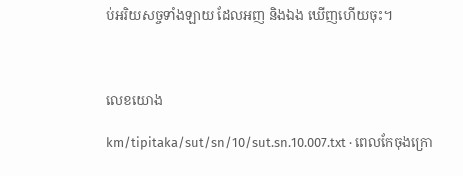ប់អរិយសច្ចទាំងឡាយ ដែលអញ និងឯង ឃើញហើយចុះ។



លេខយោង

km/tipitaka/sut/sn/10/sut.sn.10.007.txt · ពេលកែចុងក្រោ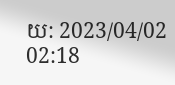យ: 2023/04/02 02:18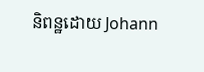និពន្ឋដោយ Johann